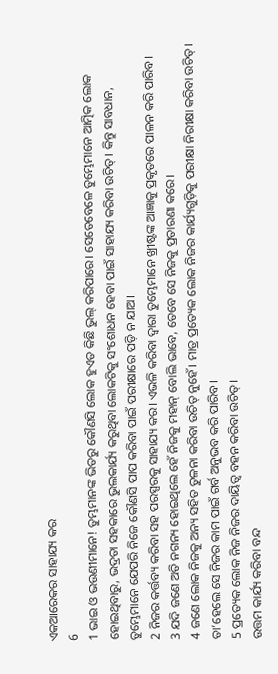ଏକଆରେକର ସାହାଯ୍ୟ କର
6
1 ଭାଇ ଓ ଭଉଣୀମାନେ! ତୁମ୍ଭମାନଙ୍କ ଭିତରୁ କୌଣସି ଲୋକ ହୁଏତ କିଛି ଭୁଲ୍ କରିପାରେ। ସେତେବେଳେ ତୁମ୍ଭେମାନେ ଆତ୍ମିକ ଲୋକ ହୋଇଥିବାରୁ, ଭଦ୍ରତା ସହକାରେ ଭୁଲକାର୍ଯ୍ୟ କରୁଥିବା ଲୋକଟିକୁ ସଂଶୋଧନ ହେବା ପାଇଁ ସାହାଯ୍ୟ କରିବା ଉଚିତ୍। କିନ୍ତୁ ସାବଧାନ, ତୁମ୍ଭେମାନେ ଯେପରି ନିଜେ କୌଣସି ପାପ କରିବା ପାଇଁ ପରୀକ୍ଷାରେ ପଡ଼ି ନ ଯାଅ।
2 ନିଜର କର୍ତ୍ତବ୍ୟ କରିବା ସହ ପରସ୍ପରକୁ ସାହାଯ୍ୟ କର। ଏଭଳି କରିବା ଦ୍ୱାରା ତୁମ୍ଭେମାନେ ଖ୍ରୀଷ୍ଟଙ୍କ ଆଜ୍ଞାକୁ ପ୍ରକୃତରେ ପାଳନ କରି ପାରିବ।
3 ଯଦି ଜଣେ ଅତି ନଗନ୍ୟ ହୋଇଥିଲେ ହେଁ ନିଜକୁ ମହାନ୍ ବୋଲି ଭାବେ, ତେବେ ସେ ନିଜକୁ ପ୍ରତାରଣା କରେ।
4 ଜଣେ ଲୋକ ନିଜକୁ ଅନ୍ୟ ସହିତ ତୁଳନା କରିବା ଉଚିତ୍ ନୁହେଁ। ମାତ୍ର ପ୍ରତ୍ୟେକ ଲୋକ ନିଜର କାର୍ଯ୍ୟଗୁଡ଼ିକୁ ପରୀକ୍ଷା ନିରୀକ୍ଷା କରିବା ଉଚିତ୍। ତା’ହେଲେ ସେ ନିଜର କାମ ପାଇଁ ଗର୍ବ ଅନୁଭବ କରି ପାରିବ।
5 ପ୍ରତ୍ୟେକ ଲୋକ ନିଜ ନିଜର ଦାୟିତ୍ୱ ବହନ କରିବା ଉଚିତ୍।
ଉତ୍ତମ କାର୍ଯ୍ୟ କରିବା ବନ୍ଦ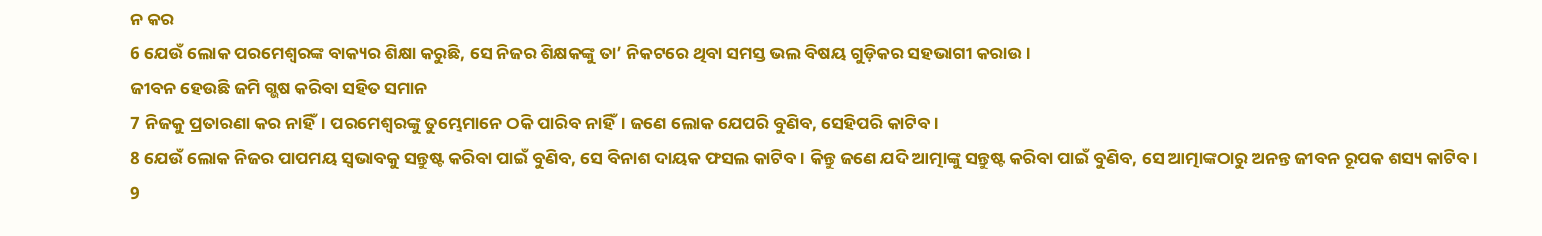ନ କର
6 ଯେଉଁ ଲୋକ ପରମେଶ୍ୱରଙ୍କ ବାକ୍ୟର ଶିକ୍ଷା କରୁଛି, ସେ ନିଜର ଶିକ୍ଷକଙ୍କୁ ତା’ ନିକଟରେ ଥିବା ସମସ୍ତ ଭଲ ବିଷୟ ଗୁଡ଼ିକର ସହଭାଗୀ କରାଉ।
ଜୀବନ ହେଉଛି ଜମି ଗ୍ଭଷ କରିବା ସହିତ ସମାନ
7 ନିଜକୁ ପ୍ରତାରଣା କର ନାହିଁ। ପରମେଶ୍ୱରଙ୍କୁ ତୁମ୍ଭେମାନେ ଠକି ପାରିବ ନାହିଁ। ଜଣେ ଲୋକ ଯେପରି ବୁଣିବ, ସେହିପରି କାଟିବ।
8 ଯେଉଁ ଲୋକ ନିଜର ପାପମୟ ସ୍ୱଭାବକୁ ସନ୍ତୁଷ୍ଟ କରିବା ପାଇଁ ବୁଣିବ, ସେ ବିନାଶ ଦାୟକ ଫସଲ କାଟିବ। କିନ୍ତୁ ଜଣେ ଯଦି ଆତ୍ମାଙ୍କୁ ସନ୍ତୁଷ୍ଟ କରିବା ପାଇଁ ବୁଣିବ, ସେ ଆତ୍ମାଙ୍କଠାରୁ ଅନନ୍ତ ଜୀବନ ରୂପକ ଶସ୍ୟ କାଟିବ।
9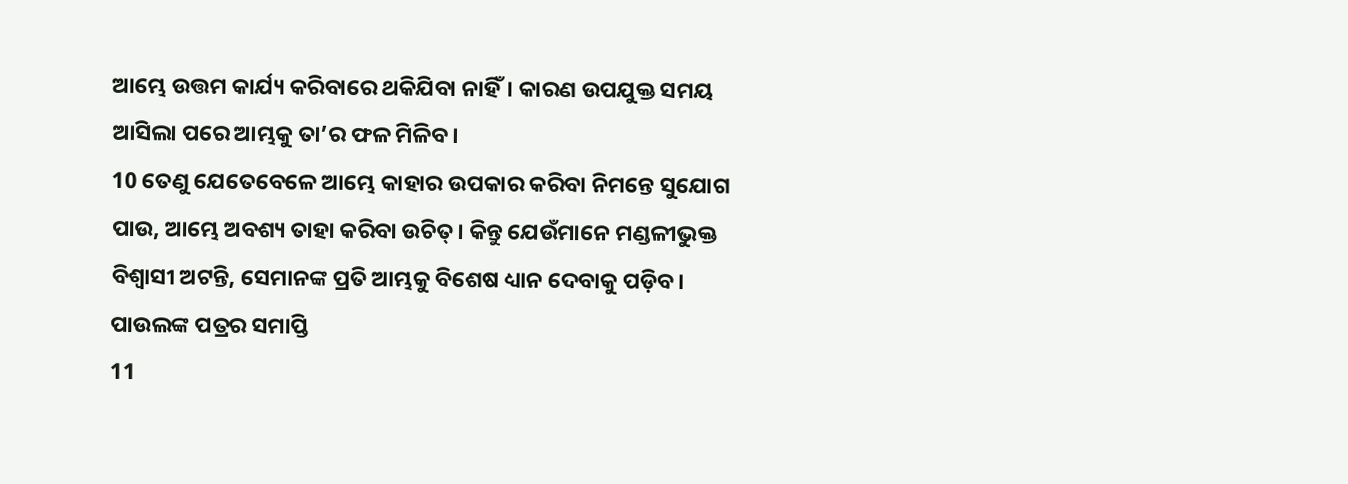ଆମ୍ଭେ ଉତ୍ତମ କାର୍ଯ୍ୟ କରିବାରେ ଥକିଯିବା ନାହିଁ। କାରଣ ଉପଯୁକ୍ତ ସମୟ ଆସିଲା ପରେ ଆମ୍ଭକୁ ତା’ର ଫଳ ମିଳିବ।
10 ତେଣୁ ଯେତେବେଳେ ଆମ୍ଭେ କାହାର ଉପକାର କରିବା ନିମନ୍ତେ ସୁଯୋଗ ପାଉ, ଆମ୍ଭେ ଅବଶ୍ୟ ତାହା କରିବା ଉଚିତ୍। କିନ୍ତୁ ଯେଉଁମାନେ ମଣ୍ଡଳୀଭୁକ୍ତ ବିଶ୍ୱାସୀ ଅଟନ୍ତି, ସେମାନଙ୍କ ପ୍ରତି ଆମ୍ଭକୁ ବିଶେଷ ଧ୍ୟାନ ଦେବାକୁ ପଡ଼ିବ।
ପାଉଲଙ୍କ ପତ୍ରର ସମାପ୍ତି
11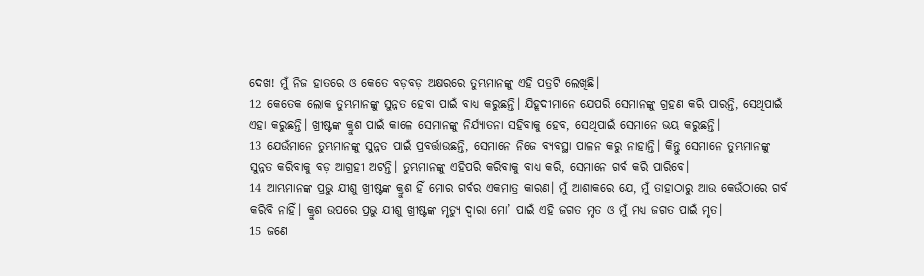ଦେଖ! ମୁଁ ନିଜ ହାତରେ ଓ କେତେ ବଡ଼ବଡ଼ ଅକ୍ଷରରେ ତୁମ୍ଭମାନଙ୍କୁ ଏହି ପତ୍ରଟି ଲେଖିଛି।
12 କେତେକ ଲୋକ ତୁମ୍ଭମାନଙ୍କୁ ସୁନ୍ନତ ହେବା ପାଇଁ ବାଧ୍ୟ କରୁଛନ୍ତି। ଯିହୂଦୀମାନେ ଯେପରି ସେମାନଙ୍କୁ ଗ୍ରହଣ କରି ପାରନ୍ତି, ସେଥିପାଇଁ ଏହା କରୁଛନ୍ତି। ଖ୍ରୀଷ୍ଟଙ୍କ କ୍ରୁଶ ପାଇଁ କାଳେ ସେମାନଙ୍କୁ ନିର୍ଯ୍ୟାତନା ସହିବାକୁ ହେବ, ସେଥିପାଇଁ ସେମାନେ ଭୟ କରୁଛନ୍ତି।
13 ଯେଉଁମାନେ ତୁମ୍ଭମାନଙ୍କୁ ସୁନ୍ନତ ପାଇଁ ପ୍ରବର୍ତ୍ତାଉଛନ୍ତି, ସେମାନେ ନିଜେ ବ୍ୟବସ୍ଥା ପାଳନ କରୁ ନାହାନ୍ତି। କିନ୍ତୁ ସେମାନେ ତୁମ୍ଭମାନଙ୍କୁ ସୁନ୍ନତ କରିବାକୁ ବଡ଼ ଆଗ୍ରହୀ ଅଟନ୍ତି। ତୁମ୍ଭମାନଙ୍କୁ ଏହିପରି କରିବାକୁ ବାଧ୍ୟ କରି, ସେମାନେ ଗର୍ବ କରି ପାରିବେ।
14 ଆମ୍ଭମାନଙ୍କ ପ୍ରଭୁ ଯୀଶୁ ଖ୍ରୀଷ୍ଟଙ୍କ କ୍ରୁଶ ହିଁ ମୋର ଗର୍ବର ଏକମାତ୍ର କାରଣ। ମୁଁ ଆଶାକରେ ଯେ, ମୁଁ ତାହାଠାରୁ ଆଉ କେଉଁଠାରେ ଗର୍ବ କରିବି ନାହିଁ। କ୍ରୁଶ ଉପରେ ପ୍ରଭୁ ଯୀଶୁ ଖ୍ରୀଷ୍ଟଙ୍କ ମୃତ୍ୟୁ ଦ୍ୱାରା ମୋ’ ପାଇଁ ଏହି ଜଗତ ମୃତ ଓ ମୁଁ ମଧ୍ୟ ଜଗତ ପାଇଁ ମୃତ।
15 ଜଣେ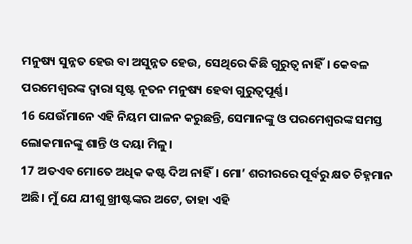ମନୁଷ୍ୟ ସୁନ୍ନତ ହେଉ ବା ଅସୁନ୍ନତ ହେଉ, ସେଥିରେ କିଛି ଗୁରୁତ୍ୱ ନାହିଁ। କେବଳ ପରମେଶ୍ୱରଙ୍କ ଦ୍ୱାରା ସୃଷ୍ଟ ନୂତନ ମନୁଷ୍ୟ ହେବା ଗୁରୁତ୍ୱପୂର୍ଣ୍ଣ।
16 ଯେଉଁମାନେ ଏହି ନିୟମ ପାଳନ କରୁଛନ୍ତି, ସେମାନଙ୍କୁ ଓ ପରମେଶ୍ୱରଙ୍କ ସମସ୍ତ ଲୋକମାନଙ୍କୁ ଶାନ୍ତି ଓ ଦୟା ମିଳୁ।
17 ଅତଏବ ମୋତେ ଅଧିକ କଷ୍ଟ ଦିଅ ନାହିଁ। ମୋ’ ଶରୀରରେ ପୂର୍ବରୁ କ୍ଷତ ଚିହ୍ନମାନ ଅଛି। ମୁଁ ଯେ ଯୀଶୁ ଖ୍ରୀଷ୍ଟଙ୍କର ଅଟେ, ତାହା ଏହି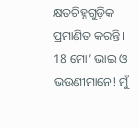କ୍ଷତଚିହ୍ନଗୁଡ଼ିକ ପ୍ରମାଣିତ କରନ୍ତି।
18 ମୋ’ ଭାଇ ଓ ଭଉଣୀମାନେ! ମୁଁ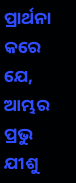ପ୍ରାର୍ଥନା କରେ ଯେ, ଆମ୍ଭର ପ୍ରଭୁ ଯୀଶୁ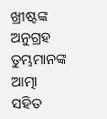ଖ୍ରୀଷ୍ଟଙ୍କ ଅନୁଗ୍ରହ ତୁମ୍ଭମାନଙ୍କ ଆତ୍ମା ସହିତ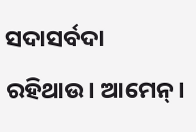ସଦାସର୍ବଦା ରହିଥାଉ। ଆମେନ୍।